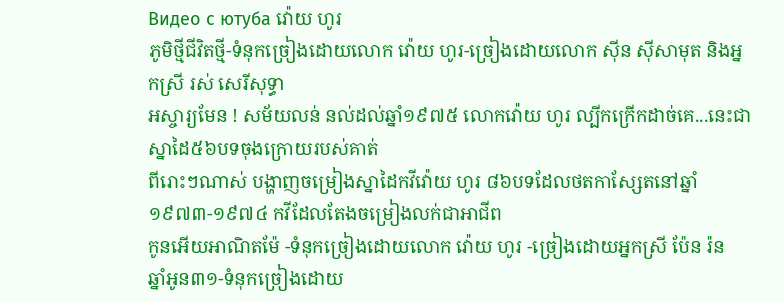Видео с ютуба វ៉ោយ ហូរ
ភូមិថ្មីជីវិតថ្មី-ទំនុកច្រៀងដោយលោក វ៉ោយ ហូរ-ច្រៀងដោយលោក ស៊ីន ស៊ីសាមុត និងអ្នកស្រី រស់ សេរីសុទ្ធា
អស្ចារ្យមែន ! សម័យលន់ នល់ដល់ឆ្នាំ១៩៧៥ លោកវ៉ោយ ហូរ ល្បីកក្រើកដាច់គេ...នេះជាស្នាដៃ៥៦បទចុងក្រោយរបស់គាត់
ពីរោះៗណាស់ បង្ហាញចម្រៀងស្នាដៃកវីវ៉ោយ ហូរ ៨៦បទដែលថតកាស្សែតនៅឆ្នាំ ១៩៧៣-១៩៧៤ កវីដែលតែងចម្រៀងលក់ជាអាជីព
កូនអើយអាណិតម៉ែ -ទំនុកច្រៀងដោយលោក វ៉ោយ ហូរ -ច្រៀងដោយអ្នកស្រី ប៉ែន រ៉ន
ឆ្នាំអូន៣១-ទំនុកច្រៀងដោយ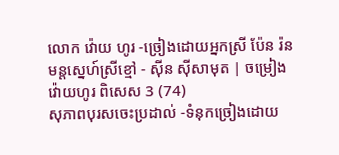លោក វ៉ោយ ហូរ -ច្រៀងដោយអ្នកស្រី ប៉ែន រ៉ន
មន្តស្នេហ៍ស្រីខ្មៅ - ស៊ីន ស៊ីសាមុត | ចម្រៀងវ៉ោយហូរ ពិសេស 3 (74)
សុភាពបុរសចេះប្រដាល់ -ទំនុកច្រៀងដោយ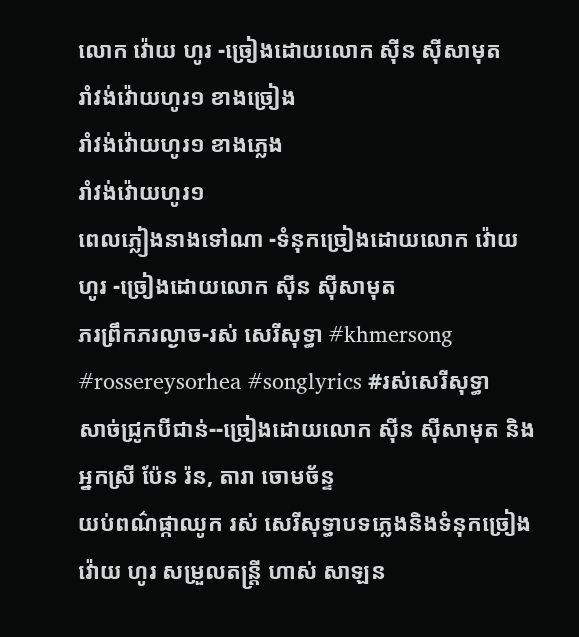លោក វ៉ោយ ហូរ -ច្រៀងដោយលោក ស៊ីន ស៊ីសាមុត
រាំវង់វ៉ោយហូរ១ ខាងច្រៀង
រាំវង់វ៉ោយហូរ១ ខាងភ្លេង
រាំវង់វ៉ោយហូរ១
ពេលភ្លៀងនាងទៅណា -ទំនុកច្រៀងដោយលោក វ៉ោយ ហូរ -ច្រៀងដោយលោក ស៊ីន ស៊ីសាមុត
ភរព្រឹកភរល្ងាច-រស់ សេរីសុទ្ធា #khmersong #rossereysorhea #songlyrics #រស់សេរីសុទ្ធា
សាច់ជ្រូកបីជាន់--ច្រៀងដោយលោក ស៊ីន ស៊ីសាមុត និងអ្នកស្រី ប៉ែន រ៉ន, តារា ចោមច័ន្ទ
យប់ពណ៌ផ្កាឈូក រស់ សេរីសុទ្ធាបទភ្លេងនិងទំនុកច្រៀង វ៉ោយ ហូរ សម្រួលតន្ត្រី ហាស់ សាឡន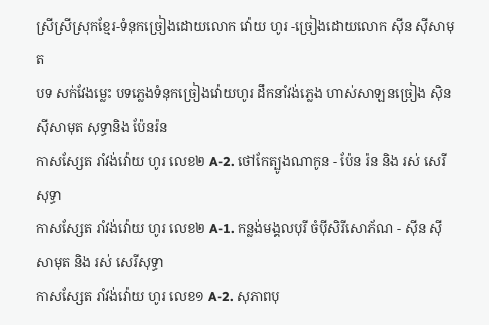ស្រីស្រីស្រុកខ្មែរ-ទំនុកច្រៀងដោយលោក វ៉ោយ ហូរ -ច្រៀងដោយលោក ស៊ីន ស៊ីសាមុត
បទ សក់វែងម្លេះ បទភ្លេងទំនុកច្រៀងវ៉ោយហូរ ដឹកនាំវង់ភ្លេង ហាស់សាឡនច្រៀង ស៊ិនស៊ីសាមុត សុទ្ធានិង ប៉ែនរ៉ន
កាសស្សែត រាំវង់វ៉ោយ ហូរ លេខ២ A-2. ថៅកែត្បូងណាកូន - ប៉ែន រ៉ន និង រស់ សេរីសុទ្ធា
កាសស្សែត រាំវង់វ៉ោយ ហូរ លេខ២ A-1. កន្លង់មង្គលបុរី ចំប៉ីសិរីសោភ័ណ - ស៊ីន ស៊ីសាមុត និង រស់ សេរីសុទ្ធា
កាសស្សែត រាំវង់វ៉ោយ ហូរ លេខ១ A-2. សុភាពបុ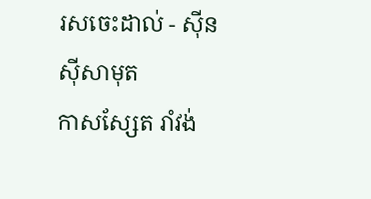រសចេះដាល់ - ស៊ីន ស៊ីសាមុត
កាសស្សែត រាំវង់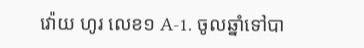វ៉ោយ ហូរ លេខ១ A-1. ចូលឆ្នាំទៅបា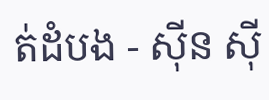ត់ដំបង - ស៊ីន ស៊ី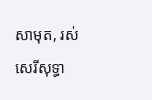សាមុត, រស់ សេរីសុទ្ធា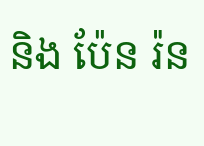និង ប៉ែន រ៉ន